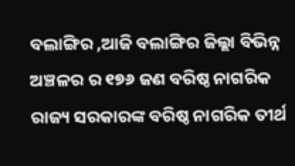ବଲାଙ୍ଗିର ,ଆଜି ବଲାଙ୍ଗିର ଜିଲ୍ଲା ବିଭିନ୍ନ ଅଞ୍ଚଳର ର ୧୭୬ ଜଣ ବରିଷ୍ଠ ନାଗରିକ ରାଜ୍ୟ ସରକାରଙ୍କ ବରିଷ୍ଠ ନାଗରିକ ତୀର୍ଥ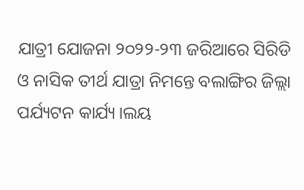ଯାତ୍ରୀ ଯୋଜନା ୨୦୨୨-୨୩ ଜରିଆରେ ସିରିଡି ଓ ନାସିକ ତୀର୍ଥ ଯାତ୍ରା ନିମନ୍ତେ ବଲାଙ୍ଗିର ଜିଲ୍ଲା ପର୍ଯ୍ୟଟନ କାର୍ଯ୍ୟ।ଲୟ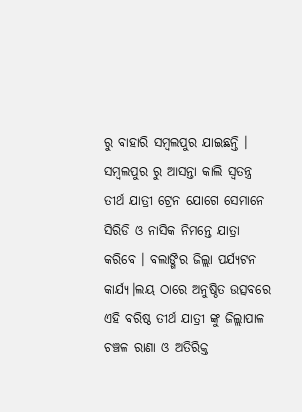ରୁ ବାହାରି ସମ୍ବଲପୁର ଯାଇଛନ୍ତି । ସମ୍ବଲପୁର ରୁ ଆସନ୍ତା କାଲି ସ୍ଵତନ୍ତ୍ର ତୀର୍ଥ ଯାତ୍ରୀ ଟ୍ରେନ ଯୋଗେ ସେମାନେ ସିରିଡି ଓ ନାସିକ ନିମନ୍ତେ ଯାତ୍ରା କରିବେ । ବଲାଙ୍ଗିର ଜିଲ୍ଲା ପର୍ଯ୍ୟଟନ କାର୍ଯ୍ୟ।ଲୟ ଠାରେ ଅନୁଷ୍ଠିତ ଉତ୍ସବରେ ଏହି ବରିଷ୍ଠ ତୀର୍ଥ ଯାତ୍ରୀ ଙ୍କୁ ଜିଲ୍ଲାପାଳ ଚଞ୍ଚଳ ରାଣା ଓ ଅତିରିକ୍ତ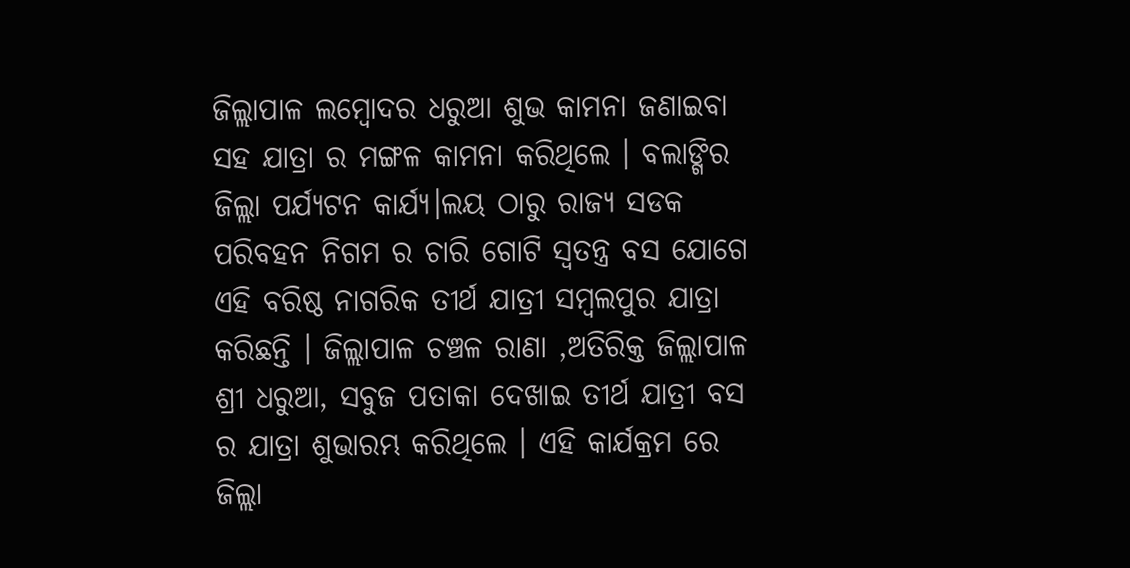ଜିଲ୍ଲାପାଳ ଲମ୍ବୋଦର ଧରୁଆ ଶୁଭ କାମନା ଜଣାଇବା ସହ ଯାତ୍ରା ର ମଙ୍ଗଳ କାମନା କରିଥିଲେ । ବଲାଙ୍ଗିର ଜିଲ୍ଲା ପର୍ଯ୍ୟଟନ କାର୍ଯ୍ୟ।ଲୟ ଠାରୁ ରାଜ୍ୟ ସଡକ ପରିବହନ ନିଗମ ର ଚାରି ଗୋଟି ସ୍ଵତନ୍ତ୍ର ବସ ଯୋଗେ ଏହି ବରିଷ୍ଠ ନାଗରିକ ତୀର୍ଥ ଯାତ୍ରୀ ସମ୍ବଲପୁର ଯାତ୍ରା କରିଛନ୍ତି । ଜିଲ୍ଲାପାଳ ଚଞ୍ଚଳ ରାଣା ,ଅତିରିକ୍ତ ଜିଲ୍ଲାପାଳ ଶ୍ରୀ ଧରୁଆ, ସବୁଜ ପତାକା ଦେଖାଇ ତୀର୍ଥ ଯାତ୍ରୀ ବସ ର ଯାତ୍ରା ଶୁଭାରମ୍ଭ କରିଥିଲେ । ଏହି କାର୍ଯକ୍ରମ ରେ ଜିଲ୍ଲା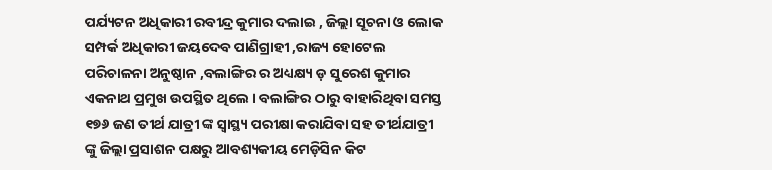ପର୍ଯ୍ୟଟନ ଅଧିକାରୀ ରବୀନ୍ଦ୍ର କୁମାର ଦଲାଇ , ଜିଲ୍ଲା ସୂଚନା ଓ ଲୋକ ସମ୍ପର୍କ ଅଧିକାରୀ ଜୟଦେବ ପାଣିଗ୍ରାହୀ ,ରାଜ୍ୟ ହୋଟେଲ ପରିଚାଳନା ଅନୁଷ୍ଠାନ ,ବଲାଙ୍ଗିର ର ଅଧ୍ୟକ୍ଷ୍ୟ ଡ଼ ସୁରେଶ କୁମାର ଏକନାଥ ପ୍ରମୁଖ ଉପସ୍ଥିତ ଥିଲେ । ବଲାଙ୍ଗିର ଠାରୁ ବାହାରିଥିବା ସମସ୍ତ ୧୭୬ ଜଣ ତୀର୍ଥ ଯାତ୍ରୀ ଙ୍କ ସ୍ୱାସ୍ଥ୍ୟ ପରୀକ୍ଷା କରାଯିବା ସହ ତୀର୍ଥଯାତ୍ରୀ ଙ୍କୁ ଜିଲ୍ଲା ପ୍ରସାଶନ ପକ୍ଷରୁ ଆବଶ୍ୟକୀୟ ମେଡ଼ିସିନ କିଟ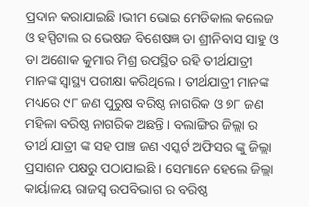ପ୍ରଦାନ କରାଯାଇଛି ।ଭୀମ ଭୋଇ ମେଡିକାଲ କଲେଜ ଓ ହସ୍ପିଟାଲ ର ଭେଷଜ ବିଶେଷଜ୍ଞ ଡା ଶ୍ରୀନିବାସ ସାହୁ ଓ ଡା ଅଶୋକ କୁମାର ମିଶ୍ର ଉପସ୍ଥିତ ରହି ତୀର୍ଥଯାତ୍ରୀ ମାନଙ୍କ ସ୍ୱାସ୍ଥ୍ୟ ପରୀକ୍ଷା କରିଥିଲେ । ତୀର୍ଥଯାତ୍ରୀ ମାନଙ୍କ ମଧ୍ୟରେ ୯୮ ଜଣ ପୁରୁଷ ବରିଷ୍ଠ ନାଗରିକ ଓ ୭୮ ଜଣ ମହିଳା ବରିଷ୍ଠ ନାଗରିକ ଅଛନ୍ତି । ବଲାଙ୍ଗିର ଜିଲ୍ଲା ର ତୀର୍ଥ ଯାତ୍ରୀ ଙ୍କ ସହ ପାଞ୍ଚ ଜଣ ଏସ୍କର୍ଟ ଅଫିସର ଙ୍କୁ ଜିଲ୍ଲା ପ୍ରସାଶନ ପକ୍ଷରୁ ପଠାଯାଇଛି । ସେମାନେ ହେଲେ ଜିଲ୍ଲା କାର୍ୟାଳୟ ରାଜସ୍ୱ ଉପବିଭାଗ ର ବରିଷ୍ଠ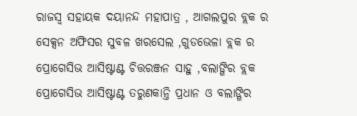ରାଜସ୍ୱ ସହାୟକ ଦୟାନନ୍ଦ ମହାପାତ୍ର , ଆଗଲପୁର ବ୍ଲକ ର ସେକ୍ସନ ଅଫିସର ସୁବଳ ଖରସେଲ ,ଗୁଡଭେଳା ବ୍ଲକ ର ପ୍ରୋଗେସିଭ ଆସିଷ୍ଟାଣ୍ଟ ଚିତ୍ତରଞ୍ଜନ ସାହୁ ,ବଲାଙ୍ଗିର ବ୍ଲକ ପ୍ରୋଗେସିଭ ଆସିଷ୍ଟାଣ୍ଟ ତରୁଣକାନ୍ତି ପ୍ରଧାନ ଓ ବଲାଙ୍ଗିର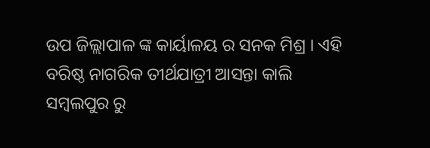ଉପ ଜିଲ୍ଲାପାଳ ଙ୍କ କାର୍ୟାଳୟ ର ସନକ ମିଶ୍ର । ଏହି ବରିଷ୍ଠ ନାଗରିକ ତୀର୍ଥଯାତ୍ରୀ ଆସନ୍ତା କାଲି ସମ୍ବଲପୁର ରୁ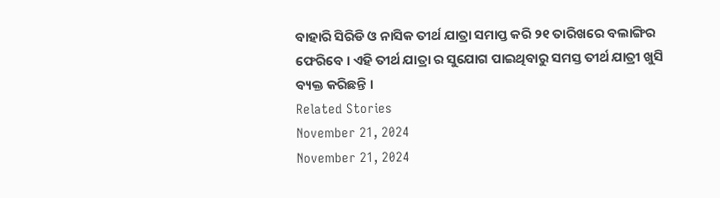ବାହାରି ସିରିଡି ଓ ନାସିକ ତୀର୍ଥ ଯାତ୍ରା ସମାପ୍ତ କରି ୨୧ ତାରିଖରେ ବଲାଙ୍ଗିର ଫେରିବେ । ଏହି ତୀର୍ଥ ଯାତ୍ରା ର ସୁଯୋଗ ପାଇଥିବାରୁ ସମସ୍ତ ତୀର୍ଥ ଯାତ୍ରୀ ଖୁସି ବ୍ୟକ୍ତ କରିଛନ୍ତି ।
Related Stories
November 21, 2024
November 21, 2024